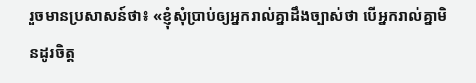រួចមានប្រសាសន៍ថា៖ «ខ្ញុំសុំប្រាប់ឲ្យអ្នករាល់គ្នាដឹងច្បាស់ថា បើអ្នករាល់គ្នាមិនដូរចិត្ដ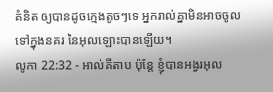គំនិត ឲ្យបានដូចក្មេងតូចៗទេ អ្នករាល់គ្នាមិនអាចចូលទៅក្នុងនគរ នៃអុលឡោះបានឡើយ។
លូកា 22:32 - អាល់គីតាប ប៉ុន្តែ ខ្ញុំបានអង្វរអុល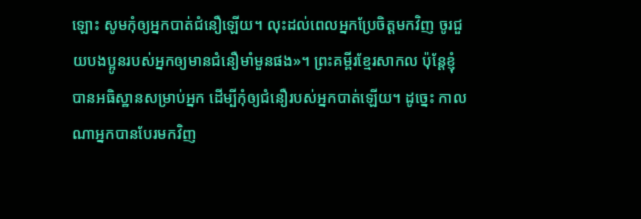ឡោះ សូមកុំឲ្យអ្នកបាត់ជំនឿឡើយ។ លុះដល់ពេលអ្នកប្រែចិត្ដមកវិញ ចូរជួយបងប្អូនរបស់អ្នកឲ្យមានជំនឿមាំមួនផង»។ ព្រះគម្ពីរខ្មែរសាកល ប៉ុន្តែខ្ញុំបានអធិស្ឋានសម្រាប់អ្នក ដើម្បីកុំឲ្យជំនឿរបស់អ្នកបាត់ឡើយ។ ដូច្នេះ កាលណាអ្នកបានបែរមកវិញ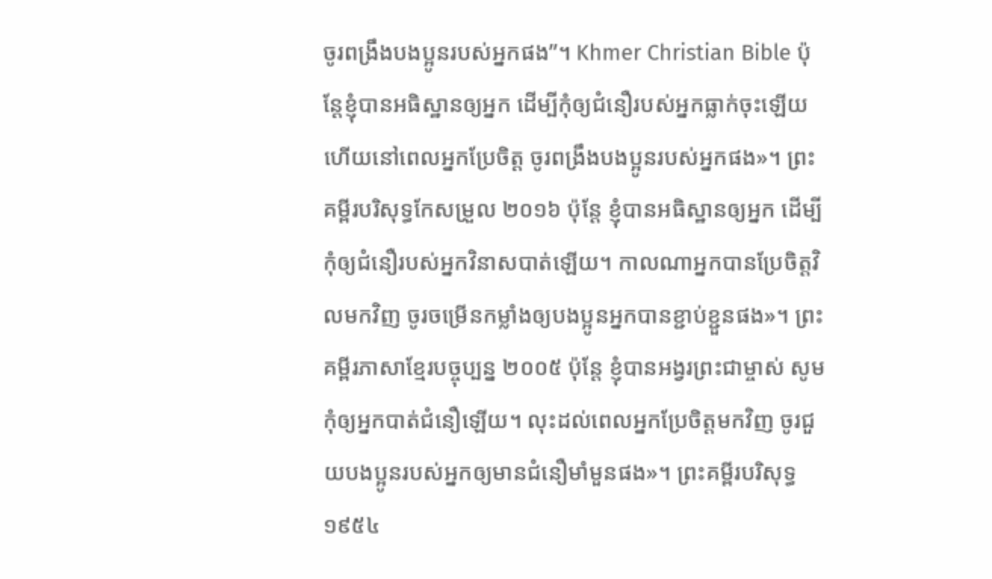ចូរពង្រឹងបងប្អូនរបស់អ្នកផង”។ Khmer Christian Bible ប៉ុន្ដែខ្ញុំបានអធិស្ឋានឲ្យអ្នក ដើម្បីកុំឲ្យជំនឿរបស់អ្នកធ្លាក់ចុះឡើយ ហើយនៅពេលអ្នកប្រែចិត្ដ ចូរពង្រឹងបងប្អូនរបស់អ្នកផង»។ ព្រះគម្ពីរបរិសុទ្ធកែសម្រួល ២០១៦ ប៉ុន្តែ ខ្ញុំបានអធិស្ឋានឲ្យអ្នក ដើម្បីកុំឲ្យជំនឿរបស់អ្នកវិនាសបាត់ឡើយ។ កាលណាអ្នកបានប្រែចិត្តវិលមកវិញ ចូរចម្រើនកម្លាំងឲ្យបងប្អូនអ្នកបានខ្ជាប់ខ្ជួនផង»។ ព្រះគម្ពីរភាសាខ្មែរបច្ចុប្បន្ន ២០០៥ ប៉ុន្តែ ខ្ញុំបានអង្វរព្រះជាម្ចាស់ សូមកុំឲ្យអ្នកបាត់ជំនឿឡើយ។ លុះដល់ពេលអ្នកប្រែចិត្តមកវិញ ចូរជួយបងប្អូនរបស់អ្នកឲ្យមានជំនឿមាំមួនផង»។ ព្រះគម្ពីរបរិសុទ្ធ ១៩៥៤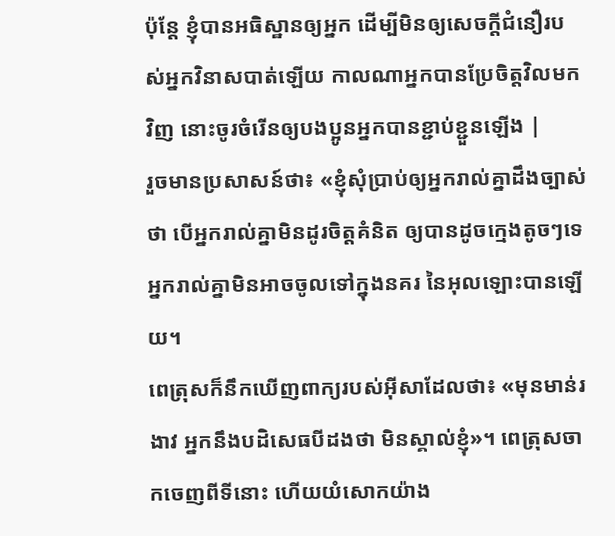ប៉ុន្តែ ខ្ញុំបានអធិស្ឋានឲ្យអ្នក ដើម្បីមិនឲ្យសេចក្ដីជំនឿរបស់អ្នកវិនាសបាត់ឡើយ កាលណាអ្នកបានប្រែចិត្តវិលមកវិញ នោះចូរចំរើនឲ្យបងប្អូនអ្នកបានខ្ជាប់ខ្ជួនឡើង |
រួចមានប្រសាសន៍ថា៖ «ខ្ញុំសុំប្រាប់ឲ្យអ្នករាល់គ្នាដឹងច្បាស់ថា បើអ្នករាល់គ្នាមិនដូរចិត្ដគំនិត ឲ្យបានដូចក្មេងតូចៗទេ អ្នករាល់គ្នាមិនអាចចូលទៅក្នុងនគរ នៃអុលឡោះបានឡើយ។
ពេត្រុសក៏នឹកឃើញពាក្យរបស់អ៊ីសាដែលថា៖ «មុនមាន់រងាវ អ្នកនឹងបដិសេធបីដងថា មិនស្គាល់ខ្ញុំ»។ ពេត្រុសចាកចេញពីទីនោះ ហើយយំសោកយ៉ាង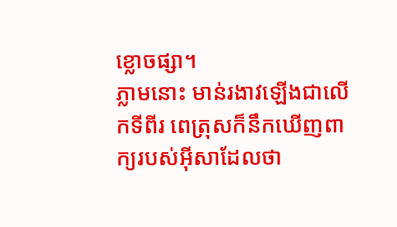ខ្លោចផ្សា។
ភ្លាមនោះ មាន់រងាវឡើងជាលើកទីពីរ ពេត្រុសក៏នឹកឃើញពាក្យរបស់អ៊ីសាដែលថា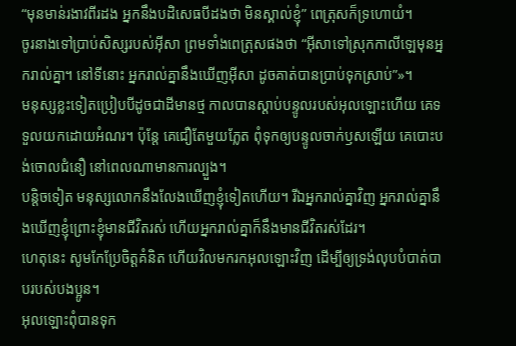“មុនមាន់រងាវពីរដង អ្នកនឹងបដិសេធបីដងថា មិនស្គាល់ខ្ញុំ” ពេត្រុសក៏ទ្រហោយំ។
ចូរនាងទៅប្រាប់សិស្សរបស់អ៊ីសា ព្រមទាំងពេត្រុសផងថា “អ៊ីសាទៅស្រុកកាលីឡេមុនអ្នករាល់គ្នា។ នៅទីនោះ អ្នករាល់គ្នានឹងឃើញអ៊ីសា ដូចគាត់បានប្រាប់ទុកស្រាប់”»។
មនុស្សខ្លះទៀតប្រៀបបីដូចជាដីមានថ្ម កាលបានស្ដាប់បន្ទូលរបស់អុលឡោះហើយ គេទទួលយកដោយអំណរ។ ប៉ុន្តែ គេជឿតែមួយភ្លែត ពុំទុកឲ្យបន្ទូលចាក់ឫសឡើយ គេបោះបង់ចោលជំនឿ នៅពេលណាមានការល្បួង។
បន្ដិចទៀត មនុស្សលោកនឹងលែងឃើញខ្ញុំទៀតហើយ។ រីឯអ្នករាល់គ្នាវិញ អ្នករាល់គ្នានឹងឃើញខ្ញុំព្រោះខ្ញុំមានជីវិតរស់ ហើយអ្នករាល់គ្នាក៏នឹងមានជីវិតរស់ដែរ។
ហេតុនេះ សូមកែប្រែចិត្ដគំនិត ហើយវិលមករកអុលឡោះវិញ ដើម្បីឲ្យទ្រង់លុបបំបាត់បាបរបស់បងប្អូន។
អុលឡោះពុំបានទុក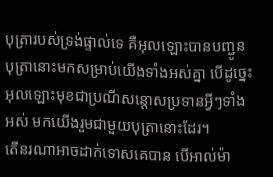បុត្រារបស់ទ្រង់ផ្ទាល់ទេ គឺអុលឡោះបានបញ្ជូនបុត្រានោះមកសម្រាប់យើងទាំងអស់គ្នា បើដូច្នេះ អុលឡោះមុខជាប្រណីសន្ដោសប្រទានអ្វីៗទាំងអស់ មកយើងរួមជាមួយបុត្រានោះដែរ។
តើនរណាអាចដាក់ទោសគេបាន បើអាល់ម៉ា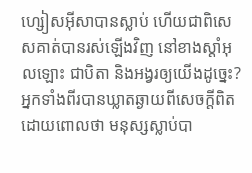ហ្សៀសអ៊ីសាបានស្លាប់ ហើយជាពិសេសគាត់បានរស់ឡើងវិញ នៅខាងស្ដាំអុលឡោះ ជាបិតា និងអង្វរឲ្យយើងដូច្នេះ?
អ្នកទាំងពីរបានឃ្លាតឆ្ងាយពីសេចក្ដីពិត ដោយពោលថា មនុស្សស្លាប់បា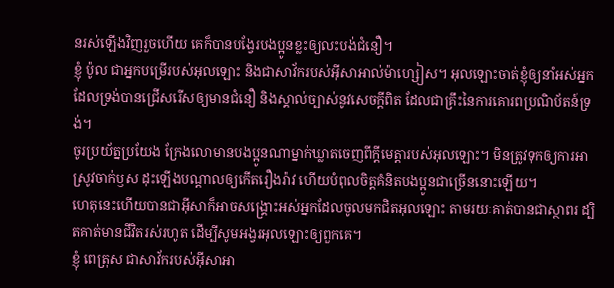នរស់ឡើងវិញរួចហើយ គេក៏បានបង្វែរបងប្អូនខ្លះឲ្យលះបង់ជំនឿ។
ខ្ញុំ ប៉ូល ជាអ្នកបម្រើរបស់អុលឡោះ និងជាសាវ័ករបស់អ៊ីសាអាល់ម៉ាហ្សៀស។ អុលឡោះចាត់ខ្ញុំឲ្យនាំអស់អ្នកដែលទ្រង់បានជ្រើសរើសឲ្យមានជំនឿ និងស្គាល់ច្បាស់នូវសេចក្ដីពិត ដែលជាគ្រឹះនៃការគោរពប្រណិប័តន៍ទ្រង់។
ចូរប្រយ័ត្នប្រយែង ក្រែងលោមានបងប្អូនណាម្នាក់ឃ្លាតចេញពីក្តីមេត្តារបស់អុលឡោះ។ មិនត្រូវទុកឲ្យការអាស្រូវចាក់ឫស ដុះឡើងបណ្ដាលឲ្យកើតរឿងរ៉ាវ ហើយបំពុលចិត្ដគំនិតបងប្អូនជាច្រើននោះឡើយ។
ហេតុនេះហើយបានជាអ៊ីសាក៏អាចសង្គ្រោះអស់អ្នកដែលចូលមកជិតអុលឡោះ តាមរយៈគាត់បានជាស្ថាពរ ដ្បិតគាត់មានជីវិតរស់រហូត ដើម្បីសូមអង្វរអុលឡោះឲ្យពួកគេ។
ខ្ញុំ ពេត្រុស ជាសាវ័ករបស់អ៊ីសាអា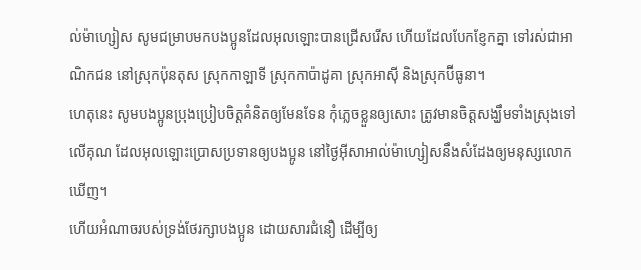ល់ម៉ាហ្សៀស សូមជម្រាបមកបងប្អូនដែលអុលឡោះបានជ្រើសរើស ហើយដែលបែកខ្ញែកគ្នា ទៅរស់ជាអាណិកជន នៅស្រុកប៉ុនតុស ស្រុកកាឡាទី ស្រុកកាប៉ាដូគា ស្រុកអាស៊ី និងស្រុកប៊ីធូនា។
ហេតុនេះ សូមបងប្អូនប្រុងប្រៀបចិត្ដគំនិតឲ្យមែនទែន កុំភ្លេចខ្លួនឲ្យសោះ ត្រូវមានចិត្ដសង្ឃឹមទាំងស្រុងទៅលើគុណ ដែលអុលឡោះប្រោសប្រទានឲ្យបងប្អូន នៅថ្ងៃអ៊ីសាអាល់ម៉ាហ្សៀសនឹងសំដែងឲ្យមនុស្សលោកឃើញ។
ហើយអំណាចរបស់ទ្រង់ថែរក្សាបងប្អូន ដោយសារជំនឿ ដើម្បីឲ្យ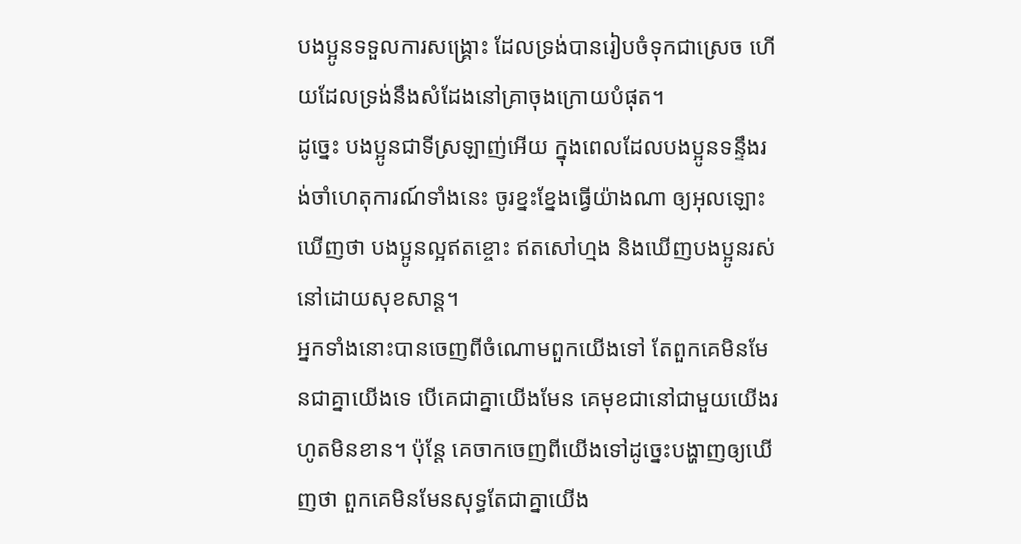បងប្អូនទទួលការសង្គ្រោះ ដែលទ្រង់បានរៀបចំទុកជាស្រេច ហើយដែលទ្រង់នឹងសំដែងនៅគ្រាចុងក្រោយបំផុត។
ដូច្នេះ បងប្អូនជាទីស្រឡាញ់អើយ ក្នុងពេលដែលបងប្អូនទន្ទឹងរង់ចាំហេតុការណ៍ទាំងនេះ ចូរខ្នះខ្នែងធ្វើយ៉ាងណា ឲ្យអុលឡោះឃើញថា បងប្អូនល្អឥតខ្ចោះ ឥតសៅហ្មង និងឃើញបងប្អូនរស់នៅដោយសុខសាន្ដ។
អ្នកទាំងនោះបានចេញពីចំណោមពួកយើងទៅ តែពួកគេមិនមែនជាគ្នាយើងទេ បើគេជាគ្នាយើងមែន គេមុខជានៅជាមួយយើងរហូតមិនខាន។ ប៉ុន្ដែ គេចាកចេញពីយើងទៅដូច្នេះបង្ហាញឲ្យឃើញថា ពួកគេមិនមែនសុទ្ធតែជាគ្នាយើង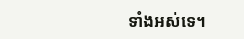ទាំងអស់ទេ។